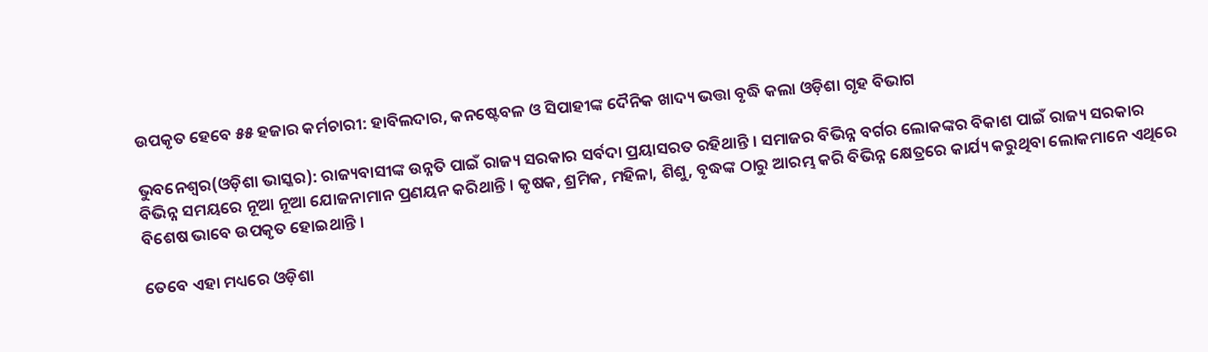ଉପକୃତ ହେବେ ୫୫ ହଜାର କର୍ମଚାରୀ: ହାବିଲଦାର, କନଷ୍ଟେବଳ ଓ ସିପାହୀଙ୍କ ଦୈନିକ ଖାଦ୍ୟ ଭତ୍ତା ବୃଦ୍ଧି କଲା ଓଡ଼ିଶା ଗୃହ ବିଭାଗ

ଭୁବନେଶ୍ୱର(ଓଡ଼ିଶା ଭାସ୍କର): ରାଜ୍ୟବାସୀଙ୍କ ଉନ୍ନତି ପାଇଁ ରାଜ୍ୟ ସରକାର ସର୍ବଦା ପ୍ରୟାସରତ ରହିଥାନ୍ତି । ସମାଜର ବିଭିନ୍ନ ବର୍ଗର ଲୋକଙ୍କର ବିକାଶ ପାଇଁ ରାଜ୍ୟ ସରକାର ବିଭିନ୍ନ ସମୟରେ ନୂଆ ନୂଆ ଯୋଜନାମାନ ପ୍ରଣୟନ କରିଥାନ୍ତି । କୃଷକ, ଶ୍ରମିକ, ମହିଳା, ଶିଶୁ, ବୃଦ୍ଧଙ୍କ ଠାରୁ ଆରମ୍ଭ କରି ବିଭିନ୍ନ କ୍ଷେତ୍ରରେ କାର୍ଯ୍ୟ କରୁଥିବା ଲୋକମାନେ ଏଥିରେ ବିଶେଷ ଭାବେ ଉପକୃତ ହୋଇଥାନ୍ତି ।

ତେବେ ଏହା ମଧ୍ୟରେ ଓଡ଼ିଶା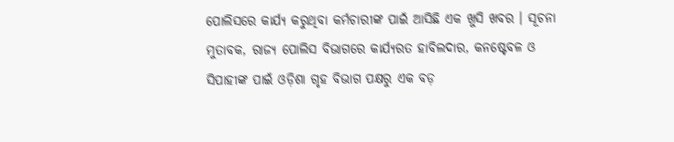ପୋଲିସରେ କାର୍ଯ୍ୟ କରୁଥିବା କର୍ମଚାରୀଙ୍କ ପାଇଁ ଆସିଛି ଏକ ଖୁସି ଖବର । ସୂଚନା ମୁତାବକ, ରାଜ୍ୟ ପୋଲିସ ବିଭାଗରେ କାର୍ଯ୍ୟରତ ହାବିଲଦାର, କନଷ୍ଟେବଳ ଓ ସିପାହୀଙ୍କ ପାଇଁ ଓଡ଼ିଶା ଗୃହ ବିଭାଗ ପକ୍ଷରୁ ଏକ ବଡ଼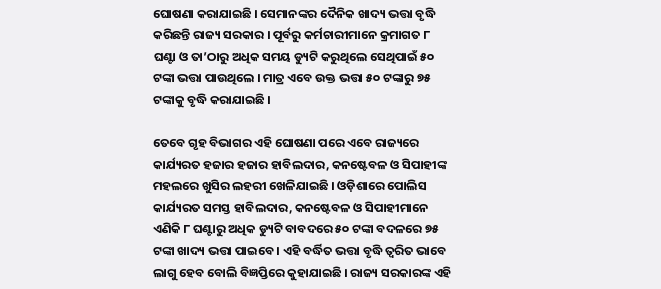ଘୋଷଣା କରାଯାଇଛି । ସେମାନଙ୍କର ଦୈନିକ ଖାଦ୍ୟ ଭତ୍ତା ବୃଦ୍ଧି କରିଛନ୍ତି ରାଜ୍ୟ ସରକାର । ପୂର୍ବରୁ କର୍ମଚାରୀମାନେ କ୍ରମାଗତ ୮ ଘଣ୍ଟା ଓ ତା’ଠାରୁ ଅଧିକ ସମୟ ଡ୍ୟୁଟି କରୁଥିଲେ ସେଥିପାଇଁ ୫୦ ଟଙ୍କା ଭତ୍ତା ପାଉଥିଲେ । ମାତ୍ର ଏବେ ଉକ୍ତ ଭତ୍ତା ୫୦ ଟଙ୍କାରୁ ୭୫ ଟଙ୍କାକୁ ବୃଦ୍ଧି କରାଯାଇଛି ।

ତେବେ ଗୃହ ବିଭାଗର ଏହି ଘୋଷଣା ପରେ ଏବେ ରାଜ୍ୟରେ କାର୍ଯ୍ୟରତ ହଜାର ହଜାର ହାବିଲଦାର, କନଷ୍ଟେବଳ ଓ ସିପାହୀଙ୍କ ମହଲରେ ଖୁସିର ଲହରୀ ଖେଳିଯାଇଛି । ଓଡ଼ିଶାରେ ପୋଲିସ କାର୍ଯ୍ୟରତ ସମସ୍ତ ହାବିଲଦାର, କନଷ୍ଟେବଳ ଓ ସିପାହୀମାନେ ଏଣିକି ୮ ଘଣ୍ଟାରୁ ଅଧିକ ଡ୍ୟୁଟି ବାବଦରେ ୫୦ ଟଙ୍କା ବଦଳରେ ୭୫ ଟଙ୍କା ଖାଦ୍ୟ ଭତ୍ତା ପାଇବେ । ଏହି ବର୍ଦ୍ଧିତ ଭତ୍ତା ବୃଦ୍ଧି ତ୍ୱରିତ ଭାବେ ଲାଗୁ ହେବ ବୋଲି ବିଜ୍ଞପ୍ତିରେ କୁହାଯାଇଛି । ରାଜ୍ୟ ସରକାରଙ୍କ ଏହି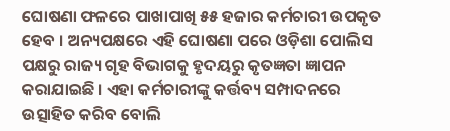ଘୋଷଣା ଫଳରେ ପାଖାପାଖି ୫୫ ହଜାର କର୍ମଚାରୀ ଉପକୃତ ହେବ । ଅନ୍ୟପକ୍ଷରେ ଏହି ଘୋଷଣା ପରେ ଓଡ଼ିଶା ପୋଲିସ ପକ୍ଷରୁ ରାଜ୍ୟ ଗୃହ ବିଭାଗକୁ ହୃଦୟରୁ କୃତଜ୍ଞତା ଜ୍ଞାପନ କରାଯାଇଛି । ଏହା କର୍ମଚାରୀଙ୍କୁ କର୍ତ୍ତବ୍ୟ ସମ୍ପାଦନରେ ଉତ୍ସାହିତ କରିବ ବୋଲି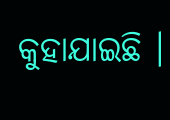କୁହାଯାଇଛି ।